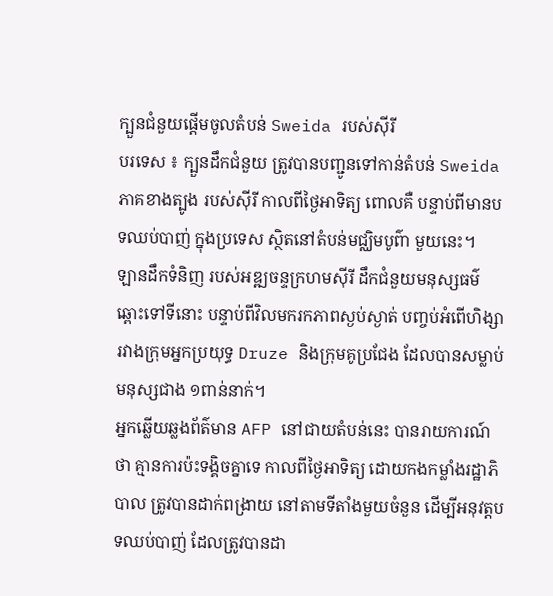ក្បួនជំនួយផ្តើមចូលតំបន់ Sweida របស់ស៊ីរី
បរទេស ៖ ក្បួនដឹកជំនួយ ត្រូវបានបញ្ជូនទៅកាន់តំបន់ Sweida ភាគខាងត្បូង របស់ស៊ីរី កាលពីថ្ងៃអាទិត្យ ពោលគឺ បន្ទាប់ពីមានបទឈប់បាញ់ ក្នុងប្រទេស ស្ថិតនៅតំបន់មជ្ឈិមបូព៌ា មួយនេះ។
ឡានដឹកទំនិញ របស់អឌ្ឍចន្ទក្រហមស៊ីរី ដឹកជំនួយមនុស្សធម៌ ឆ្ពោះទៅទីនោះ បន្ទាប់ពីវិលមករកភាពស្ងប់ស្ងាត់ បញ្ចប់អំពើហិង្សា រវាងក្រុមអ្នកប្រយុទ្ធ Druze និងក្រុមគូប្រជែង ដែលបានសម្លាប់មនុស្សជាង ១ពាន់នាក់។
អ្នកឆ្លើយឆ្លងព័ត៌មាន AFP នៅជាយតំបន់នេះ បានរាយការណ៍ថា គ្មានការប៉ះទង្គិចគ្នាទេ កាលពីថ្ងៃអាទិត្យ ដោយកងកម្លាំងរដ្ឋាភិបាល ត្រូវបានដាក់ពង្រាយ នៅតាមទីតាំងមួយចំនួន ដើម្បីអនុវត្តបទឈប់បាញ់ ដែលត្រូវបានដា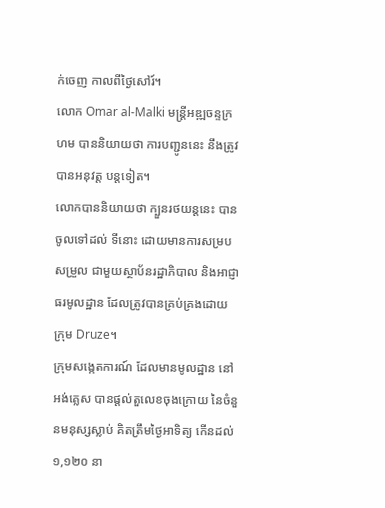ក់ចេញ កាលពីថ្ងៃសៅរ៍។
លោក Omar al-Malki មន្ត្រីអឌ្ឍចន្ទក្រហម បាននិយាយថា ការបញ្ជូននេះ នឹងត្រូវបានអនុវត្ត បន្តទៀត។
លោកបាននិយាយថា ក្បួនរថយន្តនេះ បានចូលទៅដល់ ទីនោះ ដោយមានការសម្របសម្រួល ជាមួយស្ថាប័នរដ្ឋាភិបាល និងអាជ្ញាធរមូលដ្ឋាន ដែលត្រូវបានគ្រប់គ្រងដោយក្រុម Druze។
ក្រុមសង្កេតការណ៍ ដែលមានមូលដ្ឋាន នៅអង់គ្លេស បានផ្តល់តួលេខចុងក្រោយ នៃចំនួនមនុស្សស្លាប់ គិតត្រឹមថ្ងៃអាទិត្យ កើនដល់ ១,១២០ នា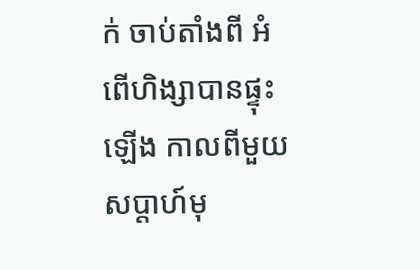ក់ ចាប់តាំងពី អំពើហិង្សាបានផ្ទុះឡើង កាលពីមួយសប្តាហ៍មុ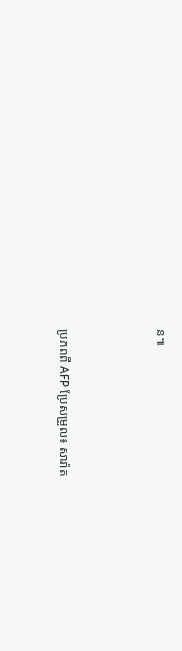ន៕



ប្រភពពី AFP ប្រែសម្រួល៖ សារ៉ាត